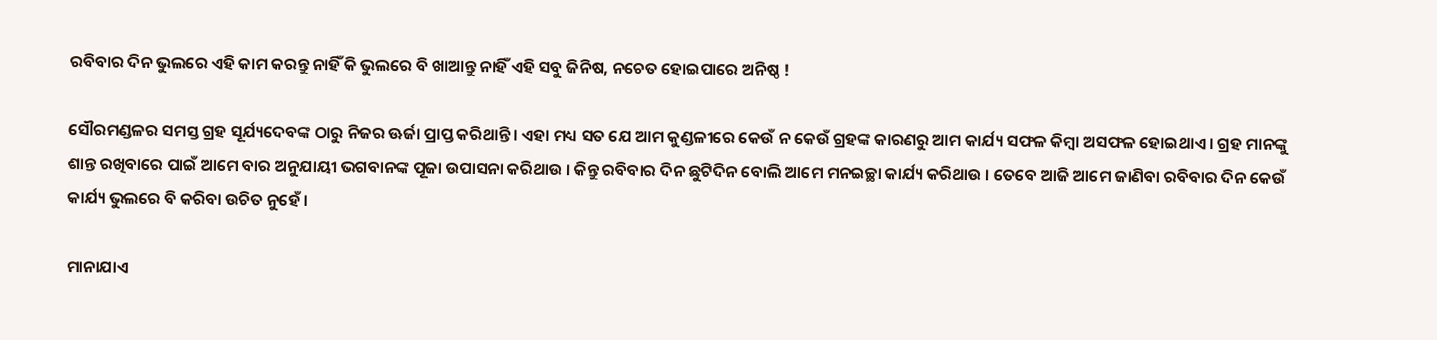ରବିବାର ଦିନ ଭୁଲରେ ଏହି କାମ କରନ୍ତୁ ନାହିଁ କି ଭୁଲରେ ବି ଖାଆନ୍ତୁ ନାହିଁ ଏହି ସବୁ ଜିନିଷ, ନଚେତ ହୋଇପାରେ ଅନିଷ୍ଠ !

ସୌରମଣ୍ଡଳର ସମସ୍ତ ଗ୍ରହ ସୂର୍ଯ୍ୟଦେବଙ୍କ ଠାରୁ ନିଜର ଊର୍ଜା ପ୍ରାପ୍ତ କରିଥାନ୍ତି । ଏହା ମଧ୍ୟ ସତ ଯେ ଆମ କୁଣ୍ଡଳୀରେ କେଉଁ ନ କେଉଁ ଗ୍ରହଙ୍କ କାରଣରୁ ଆମ କାର୍ଯ୍ୟ ସଫଳ କିମ୍ବା ଅସଫଳ ହୋଇଥାଏ । ଗ୍ରହ ମାନଙ୍କୁ ଶାନ୍ତ ରଖିବାରେ ପାଇଁ ଆମେ ବାର ଅନୁଯାୟୀ ଭଗବାନଙ୍କ ପୂଜା ଉପାସନା କରିଥାଉ । କିନ୍ତୁ ରବିବାର ଦିନ ଛୁଟିଦିନ ବୋଲି ଆମେ ମନଇଚ୍ଛା କାର୍ଯ୍ୟ କରିଥାଉ । ତେବେ ଆଜି ଆମେ ଜାଣିବା ରବିବାର ଦିନ କେଉଁ କାର୍ଯ୍ୟ ଭୁଲରେ ବି କରିବା ଉଚିତ ନୁହେଁ ।

ମାନାଯାଏ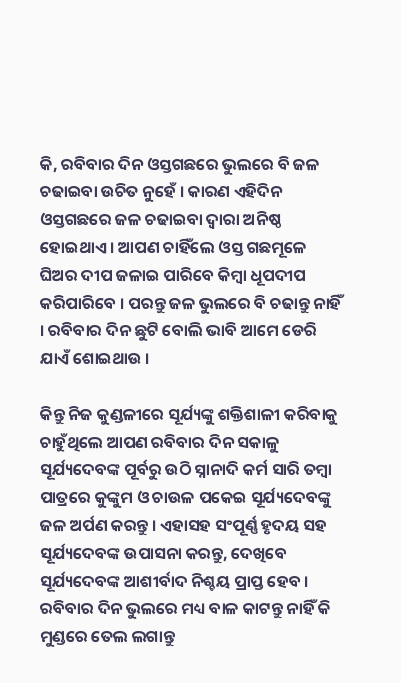କି, ରବିବାର ଦିନ ଓସ୍ତଗଛରେ ଭୁଲରେ ବି ଜଳ ଚଢାଇବା ଉଚିତ ନୁହେଁ । କାରଣ ଏହିଦିନ ଓସ୍ତଗଛରେ ଜଳ ଚଢାଇବା ଦ୍ଵାରା ଅନିଷ୍ଠ ହୋଇଥାଏ । ଆପଣ ଚାହିଁଲେ ଓସ୍ତ ଗଛମୂଳେ ଘିଅର ଦୀପ ଜଳାଇ ପାରିବେ କିମ୍ବା ଧୂପଦୀପ କରିପାରିବେ । ପରନ୍ତୁ ଜଳ ଭୁଲରେ ବି ଚଢାନ୍ତୁ ନାହିଁ । ରବିବାର ଦିନ ଛୁଟି ବୋଲି ଭାବି ଆମେ ଡେରି ଯାଏଁ ଶୋଇଥାଉ ।

କିନ୍ତୁ ନିଜ କୁଣ୍ଡଳୀରେ ସୂର୍ଯ୍ୟଙ୍କୁ ଶକ୍ତିଶାଳୀ କରିବାକୁ ଚାହୁଁଥିଲେ ଆପଣ ରବିବାର ଦିନ ସକାଳୁ ସୂର୍ଯ୍ୟଦେବଙ୍କ ପୂର୍ବରୁ ଉଠି ସ୍ନାନାଦି କର୍ମ ସାରି ତମ୍ବା ପାତ୍ରରେ କୁଙ୍କୁମ ଓ ଚାଉଳ ପକେଇ ସୂର୍ଯ୍ୟଦେବଙ୍କୁ ଜଳ ଅର୍ପଣ କରନ୍ତୁ । ଏହାସହ ସଂପୂର୍ଣ୍ଣ ହୃଦୟ ସହ ସୂର୍ଯ୍ୟଦେବଙ୍କ ଉପାସନା କରନ୍ତୁ, ଦେଖିବେ ସୂର୍ଯ୍ୟଦେବଙ୍କ ଆଶୀର୍ବାଦ ନିଶ୍ଚୟ ପ୍ରାପ୍ତ ହେବ । ରବିବାର ଦିନ ଭୁଲରେ ମଧ୍ୟ ବାଳ କାଟନ୍ତୁ ନାହିଁ କି ମୁଣ୍ଡରେ ତେଲ ଲଗାନ୍ତୁ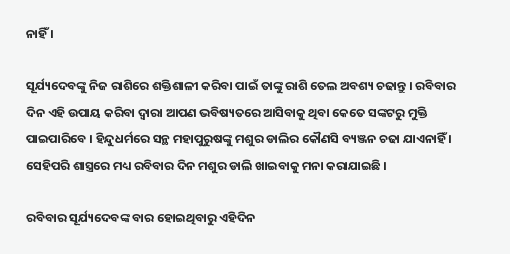ନାହିଁ ।

ସୂର୍ଯ୍ୟଦେବଙ୍କୁ ନିଜ ରାଶିରେ ଶକ୍ତିଶାଳୀ କରିବା ପାଇଁ ତାଙ୍କୁ ରାଶି ତେଲ ଅବଶ୍ୟ ଚଢାନ୍ତୁ । ରବିବାର ଦିନ ଏହି ଉପାୟ କରିବା ଦ୍ଵାରା ଆପଣ ଭବିଷ୍ୟତରେ ଆସିବାକୁ ଥିବା କେତେ ସଙ୍କଟରୁ ମୁକ୍ତି ପାଇପାରିବେ । ହିନ୍ଦୁଧର୍ମରେ ସନ୍ଥ ମହାପୁରୁଷଙ୍କୁ ମଶୁର ଡାଲିର କୌଣସି ବ୍ୟଞ୍ଜନ ଚଢା ଯାଏନାହିଁ । ସେହିପରି ଶାସ୍ତ୍ରରେ ମଧ୍ୟ ରବିବାର ଦିନ ମଶୁର ଡାଲି ଖାଇବାକୁ ମନା କରାଯାଇଛି ।

ରବିବାର ସୂର୍ଯ୍ୟଦେବଙ୍କ ବାର ହୋଇଥିବାରୁ ଏହିଦିନ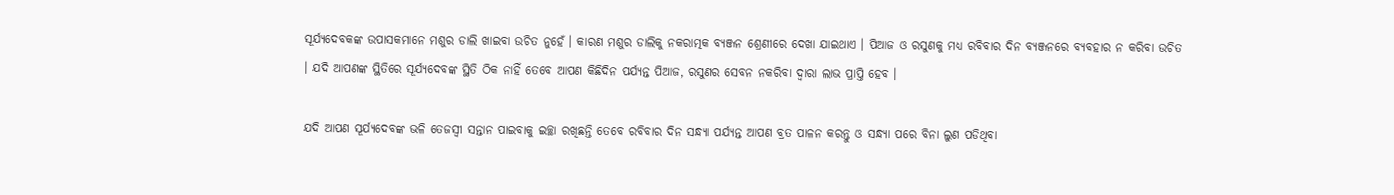ସୂର୍ଯ୍ୟଦେବକଙ୍କ ଉପାସକମାନେ ମଶୁର ଡାଲି ଖାଇବା ଉଚିତ ନୁହେଁ । କାରଣ ମଶୁର ଡାଲିକୁ ନକରାତ୍ମକ ବ୍ୟଞ୍ଜନ ଶ୍ରେଣୀରେ ଦେଖା ଯାଇଥାଏ । ପିଆଜ ଓ ରସୁଣକୁ ମଧ୍ୟ ରବିବାର ଦିନ ବ୍ୟଞ୍ଜନରେ ବ୍ୟବହାର ନ କରିବା ଉଚିତ । ଯଦି ଆପଣଙ୍କ ସ୍ଥିତିରେ ସୂର୍ଯ୍ୟଦେବଙ୍କ ସ୍ଥିତି ଠିକ ନାହିଁ ତେବେ ଆପଣ କିଛିଦିନ ପର୍ଯ୍ୟନ୍ତ ପିଆଜ, ରସୁଣର ସେବନ ନକରିବା ଦ୍ଵାରା ଲାଭ ପ୍ରାପ୍ତି ହେବ ।

ଯଦି ଆପଣ ସୂର୍ଯ୍ୟଦେବଙ୍କ ଭଳି ତେଜସ୍ବୀ ସନ୍ତାନ ପାଇବାକୁ ଇଚ୍ଛା ରଖିଛନ୍ତି ତେବେ ରବିବାର ଦିନ ସନ୍ଧ୍ୟା ପର୍ଯ୍ୟନ୍ତ ଆପଣ ବ୍ରତ ପାଳନ କରନ୍ତୁ ଓ ସନ୍ଧ୍ଯା ପରେ ବିନା ଲୁଣ ପଡିଥିବା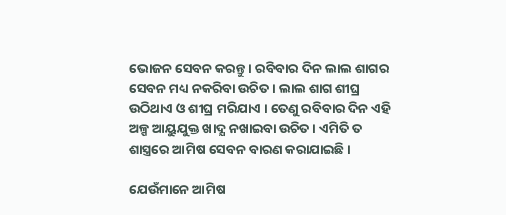ଭୋଜନ ସେବନ କରନ୍ତୁ । ରବିବାର ଦିନ ଲାଲ ଶାଗର ସେବନ ମଧ୍ୟ ନକରିବା ଉଚିତ । ଲାଲ ଶାଗ ଶୀଘ୍ର ଉଠିଥାଏ ଓ ଶୀଘ୍ର ମରିଯାଏ । ତେଣୁ ରବିବାର ଦିନ ଏହି ଅଳ୍ପ ଆୟୁଯୁକ୍ତ ଖାଦ୍ଯ ନଖାଇବା ଉଚିତ । ଏମିତି ତ ଶାସ୍ତ୍ରରେ ଆମିଷ ସେବନ ବାରଣ କରାଯାଇଛି ।

ଯେଉଁମାନେ ଆମିଷ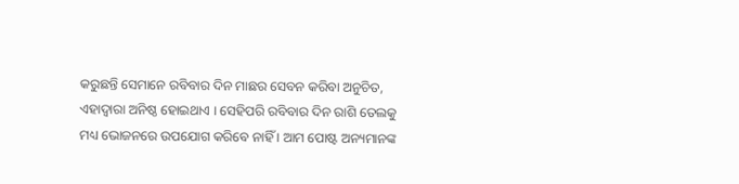କରୁଛନ୍ତି ସେମାନେ ରବିବାର ଦିନ ମାଛର ସେବନ କରିବା ଅନୁଚିତ, ଏହାଦ୍ଵାରା ଅନିଷ୍ଠ ହୋଇଥାଏ । ସେହିପରି ରବିବାର ଦିନ ରାଶି ତେଲକୁ ମଧ୍ୟ ଭୋଜନରେ ଉପଯୋଗ କରିବେ ନାହିଁ । ଆମ ପୋଷ୍ଟ ଅନ୍ୟମାନଙ୍କ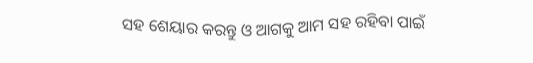ସହ ଶେୟାର କରନ୍ତୁ ଓ ଆଗକୁ ଆମ ସହ ରହିବା ପାଇଁ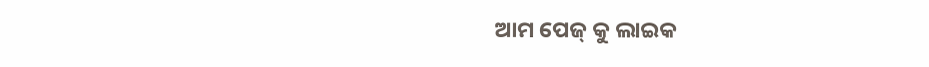ଆମ ପେଜ୍ କୁ ଲାଇକ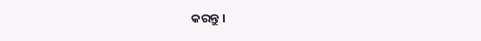କରନ୍ତୁ ।